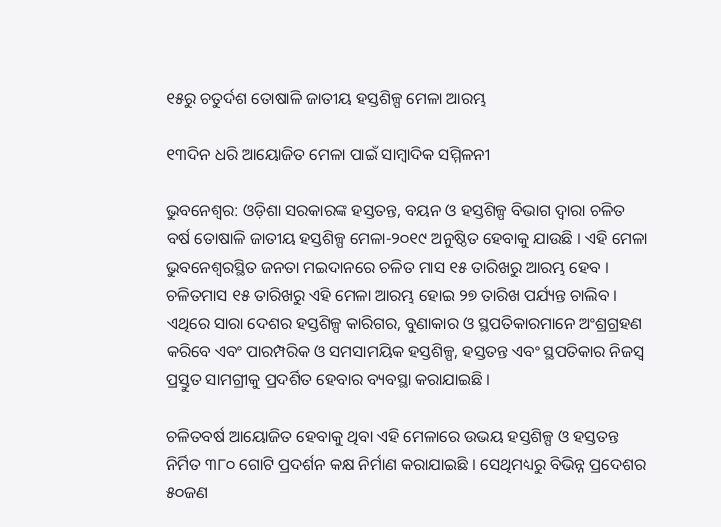୧୫ରୁ ଚତୁର୍ଦଶ ତୋଷାଳି ଜାତୀୟ ହସ୍ତଶିଳ୍ପ ମେଳା ଆରମ୍ଭ

୧୩ଦିନ ଧରି ଆୟୋଜିତ ମେଳା ପାଇଁ ସାମ୍ବାଦିକ ସମ୍ମିଳନୀ

ଭୁବନେଶ୍ୱର: ଓଡ଼ିଶା ସରକାରଙ୍କ ହସ୍ତତନ୍ତ, ବୟନ ଓ ହସ୍ତଶିଳ୍ପ ବିଭାଗ ଦ୍ୱାରା ଚଳିତ ବର୍ଷ ତୋଷାଳି ଜାତୀୟ ହସ୍ତଶିଳ୍ପ ମେଳା-୨୦୧୯ ଅନୁଷ୍ଠିତ ହେବାକୁ ଯାଉଛି । ଏହି ମେଳା ଭୁବନେଶ୍ୱରସ୍ଥିତ ଜନତା ମଇଦାନରେ ଚଳିତ ମାସ ୧୫ ତାରିଖରୁ ଆରମ୍ଭ ହେବ । ଚଳିତମାସ ୧୫ ତାରିଖରୁ ଏହି ମେଳା ଆରମ୍ଭ ହୋଇ ୨୭ ତାରିଖ ପର୍ଯ୍ୟନ୍ତ ଚାଲିବ । ଏଥିରେ ସାରା ଦେଶର ହସ୍ତଶିଳ୍ପ କାରିଗର, ବୁଣାକାର ଓ ସ୍ଥପତିକାରମାନେ ଅଂଶ୍ରଗ୍ରହଣ କରିବେ ଏବଂ ପାରମ୍ପରିକ ଓ ସମସାମୟିକ ହସ୍ତଶିଳ୍ପ, ହସ୍ତତନ୍ତ ଏବଂ ସ୍ଥପତିକାର ନିଜସ୍ୱ ପ୍ରସ୍ତୁତ ସାମଗ୍ରୀକୁ ପ୍ରଦର୍ଶିତ ହେବାର ବ୍ୟବସ୍ଥା କରାଯାଇଛି ।

ଚଳିତବର୍ଷ ଆୟୋଜିତ ହେବାକୁ ଥିବା ଏହି ମେଳାରେ ଉଭୟ ହସ୍ତଶିଳ୍ପ ଓ ହସ୍ତତନ୍ତ ନିର୍ମିତ ୩୮୦ ଗୋଟି ପ୍ରଦର୍ଶନ କକ୍ଷ ନିର୍ମାଣ କରାଯାଇଛି । ସେଥିମଧ୍ୟରୁ ବିଭିନ୍ନ ପ୍ରଦେଶର ୫୦ଜଣ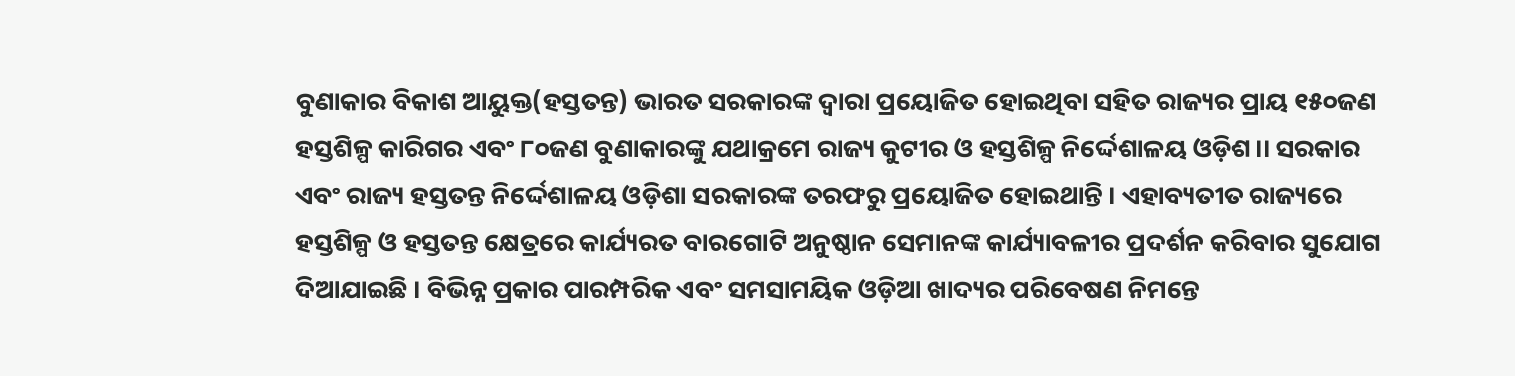ବୁଣାକାର ବିକାଶ ଆୟୁକ୍ତ(ହସ୍ତତନ୍ତ) ଭାରତ ସରକାରଙ୍କ ଦ୍ୱାରା ପ୍ରୟୋଜିତ ହୋଇଥିବା ସହିତ ରାଜ୍ୟର ପ୍ରାୟ ୧୫୦ଜଣ ହସ୍ତଶିଳ୍ପ କାରିଗର ଏବଂ ୮୦ଜଣ ବୁଣାକାରଙ୍କୁ ଯଥାକ୍ରମେ ରାଜ୍ୟ କୁଟୀର ଓ ହସ୍ତଶିଳ୍ପ ନିର୍ଦ୍ଦେଶାଳୟ ଓଡ଼ିଶ।। ସରକାର ଏବଂ ରାଜ୍ୟ ହସ୍ତତନ୍ତ ନିର୍ଦ୍ଦେଶାଳୟ ଓଡ଼ିଶା ସରକାରଙ୍କ ତରଫରୁ ପ୍ରୟୋଜିତ ହୋଇଥାନ୍ତି । ଏହାବ୍ୟତୀତ ରାଜ୍ୟରେ ହସ୍ତଶିଳ୍ପ ଓ ହସ୍ତତନ୍ତ କ୍ଷେତ୍ରରେ କାର୍ଯ୍ୟରତ ବାରଗୋଟି ଅନୁଷ୍ଠାନ ସେମାନଙ୍କ କାର୍ଯ୍ୟାବଳୀର ପ୍ରଦର୍ଶନ କରିବାର ସୁଯୋଗ ଦିଆଯାଇଛି । ବିଭିନ୍ନ ପ୍ରକାର ପାରମ୍ପରିକ ଏବଂ ସମସାମୟିକ ଓଡ଼ିଆ ଖାଦ୍ୟର ପରିବେଷଣ ନିମନ୍ତେ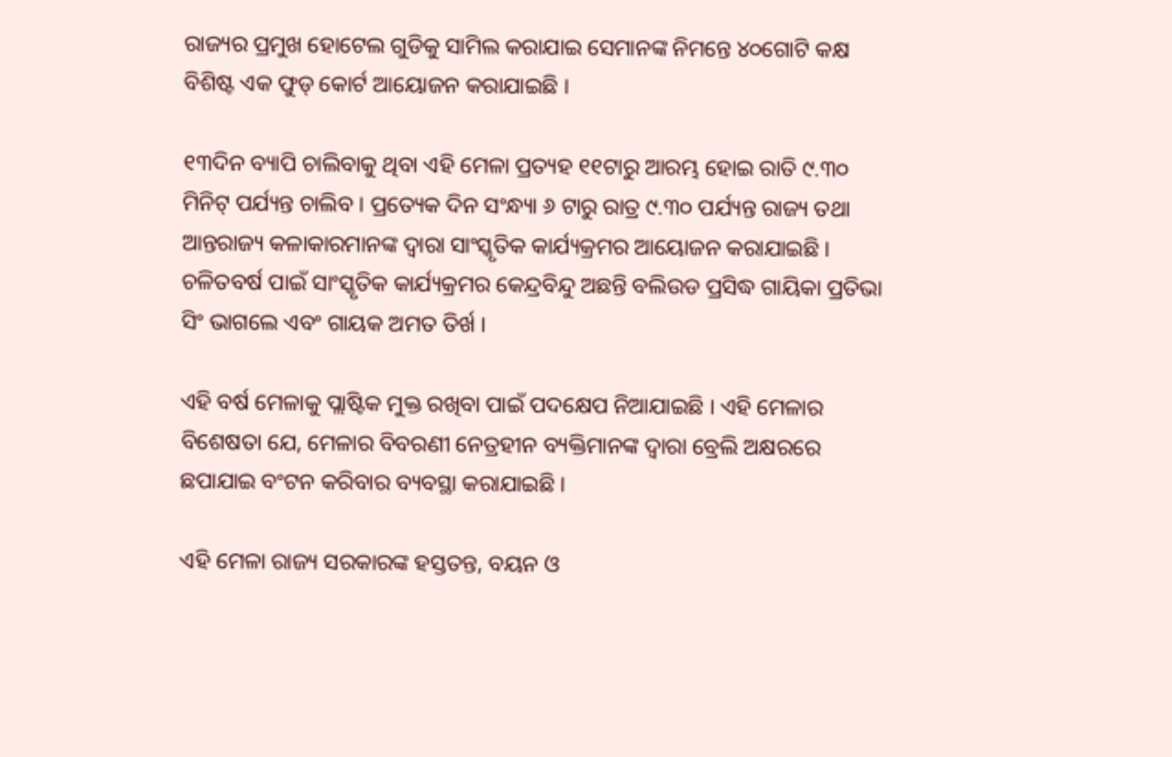ରାଜ୍ୟର ପ୍ରମୁଖ ହୋଟେଲ ଗୁଡିକୁ ସାମିଲ କରାଯାଇ ସେମାନଙ୍କ ନିମନ୍ତେ ୪୦ଗୋଟି କକ୍ଷ ବିଶିଷ୍ଟ ଏକ ଫୁଡ୍ କୋର୍ଟ ଆୟୋଜନ କରାଯାଇଛି ।

୧୩ଦିନ ବ୍ୟାପି ଚାଲିବାକୁ ଥିବା ଏହି ମେଳା ପ୍ରତ୍ୟହ ୧୧ଟାରୁ ଆରମ୍ଭ ହୋଇ ରାତି ୯.୩୦ ମିନିଟ୍ ପର୍ଯ୍ୟନ୍ତ ଚାଲିବ । ପ୍ରତ୍ୟେକ ଦିନ ସଂନ୍ଧ୍ୟା ୬ ଟାରୁ ରାତ୍ର ୯.୩୦ ପର୍ଯ୍ୟନ୍ତ ରାଜ୍ୟ ତଥା ଆନ୍ତରାଜ୍ୟ କଳାକାରମାନଙ୍କ ଦ୍ୱାରା ସାଂସ୍କୃତିକ କାର୍ଯ୍ୟକ୍ରମର ଆୟୋଜନ କରାଯାଇଛି । ଚଳିତବର୍ଷ ପାଇଁ ସାଂସ୍କୃତିକ କାର୍ଯ୍ୟକ୍ରମର କେନ୍ଦ୍ରବିନ୍ଦୁ ଅଛନ୍ତି ବଲିଉଡ ପ୍ରସିଦ୍ଧ ଗାୟିକା ପ୍ରତିଭା ସିଂ ଭାଗଲେ ଏବଂ ଗାୟକ ଅମତ ତିର୍ଖ ।

ଏହି ବର୍ଷ ମେଳାକୁ ପ୍ଲାଷ୍ଟିକ ମୁକ୍ତ ରଖିବା ପାଇଁ ପଦକ୍ଷେପ ନିଆଯାଇଛି । ଏହି ମେଳାର ବିଶେଷତା ଯେ, ମେଳାର ବିବରଣୀ ନେତ୍ରହୀନ ବ୍ୟକ୍ତିମାନଙ୍କ ଦ୍ୱାରା ବ୍ରେଲି ଅକ୍ଷରରେ ଛପାଯାଇ ବଂଟନ କରିବାର ବ୍ୟବସ୍ଥା କରାଯାଇଛି ।

ଏହି ମେଳା ରାଜ୍ୟ ସରକାରଙ୍କ ହସ୍ତତନ୍ତ, ବୟନ ଓ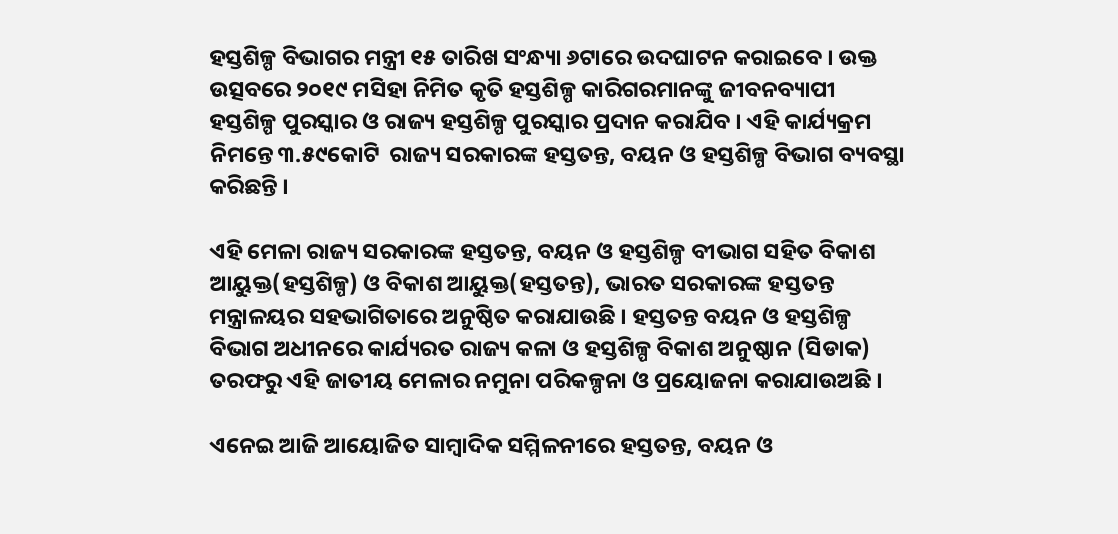ହସ୍ତଶିଳ୍ପ ବିଭାଗର ମନ୍ତ୍ରୀ ୧୫ ତାରିଖ ସଂନ୍ଧ୍ୟା ୬ଟାରେ ଉଦଘାଟନ କରାଇବେ । ଉକ୍ତ ଉତ୍ସବରେ ୨୦୧୯ ମସିହା ନିମିତ କୃତି ହସ୍ତଶିଳ୍ପ କାରିଗରମାନଙ୍କୁ ଜୀବନବ୍ୟାପୀ ହସ୍ତଶିଳ୍ପ ପୁରସ୍କାର ଓ ରାଜ୍ୟ ହସ୍ତଶିଳ୍ପ ପୁରସ୍କାର ପ୍ରଦାନ କରାଯିବ । ଏହି କାର୍ଯ୍ୟକ୍ରମ ନିମନ୍ତେ ୩.୫୯କୋଟି  ରାଜ୍ୟ ସରକାରଙ୍କ ହସ୍ତତନ୍ତ, ବୟନ ଓ ହସ୍ତଶିଳ୍ପ ବିଭାଗ ବ୍ୟବସ୍ଥା କରିଛନ୍ତି ।

ଏହି ମେଳା ରାଜ୍ୟ ସରକାରଙ୍କ ହସ୍ତତନ୍ତ, ବୟନ ଓ ହସ୍ତଶିଳ୍ପ ବୀଭାଗ ସହିତ ବିକାଶ ଆୟୁକ୍ତ(ହସ୍ତଶିଳ୍ପ) ଓ ବିକାଶ ଆୟୁକ୍ତ(ହସ୍ତତନ୍ତ), ଭାରତ ସରକାରଙ୍କ ହସ୍ତତନ୍ତ ମନ୍ତ୍ରାଳୟର ସହଭାଗିତାରେ ଅନୁଷ୍ଠିତ କରାଯାଉଛି । ହସ୍ତତନ୍ତ ବୟନ ଓ ହସ୍ତଶିଳ୍ପ ବିଭାଗ ଅଧୀନରେ କାର୍ଯ୍ୟରତ ରାଜ୍ୟ କଳା ଓ ହସ୍ତଶିଳ୍ପ ବିକାଶ ଅନୁଷ୍ଠାନ (ସିଡାକ) ତରଫରୁ ଏହି ଜାତୀୟ ମେଳାର ନମୁନା ପରିକଳ୍ପନା ଓ ପ୍ରୟୋଜନା କରାଯାଉଅଛି ।

ଏନେଇ ଆଜି ଆୟୋଜିତ ସାମ୍ବାଦିକ ସମ୍ମିଳନୀରେ ହସ୍ତତନ୍ତ, ବୟନ ଓ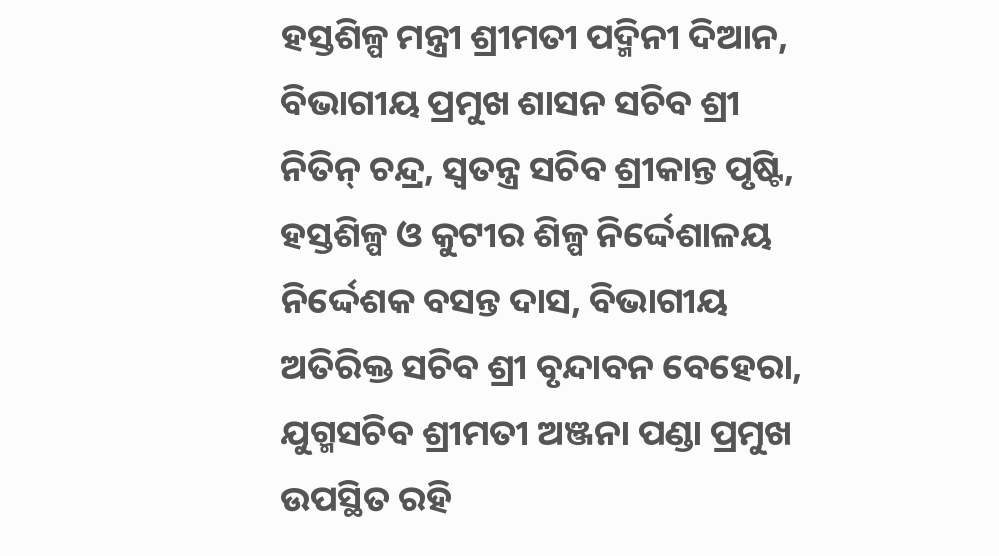ହସ୍ତଶିଳ୍ପ ମନ୍ତ୍ରୀ ଶ୍ରୀମତୀ ପଦ୍ମିନୀ ଦିଆନ, ବିଭାଗୀୟ ପ୍ରମୁଖ ଶାସନ ସଚିବ ଶ୍ରୀ ନିତିନ୍ ଚନ୍ଦ୍ର, ସ୍ୱତନ୍ତ୍ର ସଚିବ ଶ୍ରୀକାନ୍ତ ପୃଷ୍ଟି, ହସ୍ତଶିଳ୍ପ ଓ କୁଟୀର ଶିଳ୍ପ ନିର୍ଦ୍ଦେଶାଳୟ ନିର୍ଦ୍ଦେଶକ ବସନ୍ତ ଦାସ, ବିଭାଗୀୟ ଅତିରିକ୍ତ ସଚିବ ଶ୍ରୀ ବୃନ୍ଦାବନ ବେହେରା, ଯୁଗ୍ମସଚିବ ଶ୍ରୀମତୀ ଅଞ୍ଜନା ପଣ୍ଡା ପ୍ରମୁଖ ଉପସ୍ଥିତ ରହି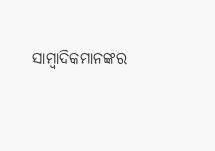ସାମ୍ବାଦିକମାନଙ୍କର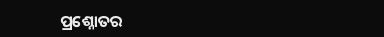ପ୍ରଶ୍ନୋତର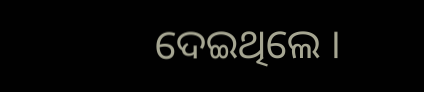ଦେଇଥିଲେ ।